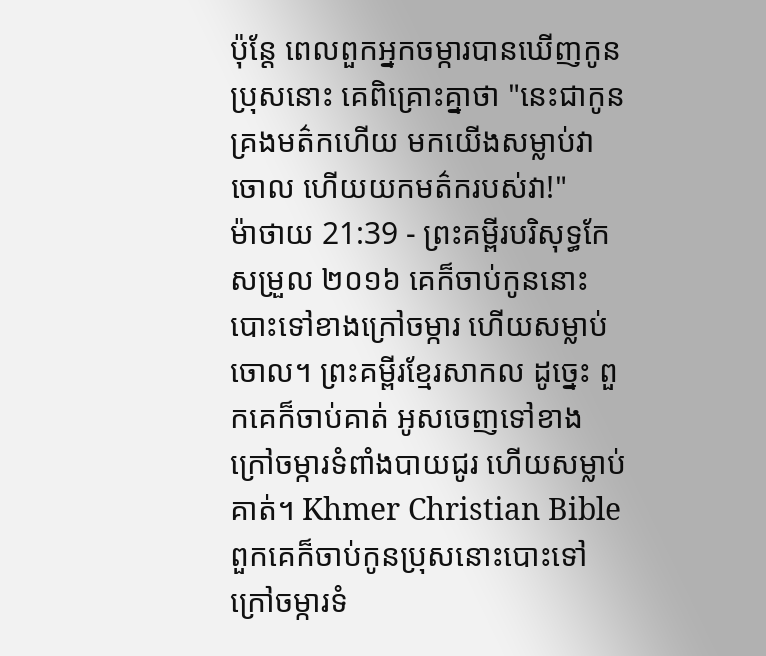ប៉ុន្តែ ពេលពួកអ្នកចម្ការបានឃើញកូនប្រុសនោះ គេពិគ្រោះគ្នាថា "នេះជាកូនគ្រងមត៌កហើយ មកយើងសម្លាប់វាចោល ហើយយកមត៌ករបស់វា!"
ម៉ាថាយ 21:39 - ព្រះគម្ពីរបរិសុទ្ធកែសម្រួល ២០១៦ គេក៏ចាប់កូននោះ បោះទៅខាងក្រៅចម្ការ ហើយសម្លាប់ចោល។ ព្រះគម្ពីរខ្មែរសាកល ដូច្នេះ ពួកគេក៏ចាប់គាត់ អូសចេញទៅខាងក្រៅចម្ការទំពាំងបាយជូរ ហើយសម្លាប់គាត់។ Khmer Christian Bible ពួកគេក៏ចាប់កូនប្រុសនោះបោះទៅក្រៅចម្ការទំ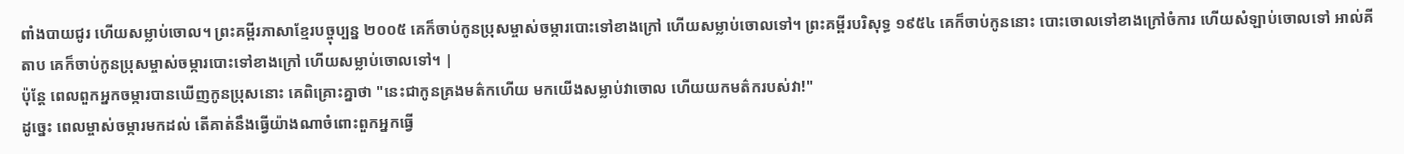ពាំងបាយជូរ ហើយសម្លាប់ចោល។ ព្រះគម្ពីរភាសាខ្មែរបច្ចុប្បន្ន ២០០៥ គេក៏ចាប់កូនប្រុសម្ចាស់ចម្ការបោះទៅខាងក្រៅ ហើយសម្លាប់ចោលទៅ។ ព្រះគម្ពីរបរិសុទ្ធ ១៩៥៤ គេក៏ចាប់កូននោះ បោះចោលទៅខាងក្រៅចំការ ហើយសំឡាប់ចោលទៅ អាល់គីតាប គេក៏ចាប់កូនប្រុសម្ចាស់ចម្ការបោះទៅខាងក្រៅ ហើយសម្លាប់ចោលទៅ។ |
ប៉ុន្តែ ពេលពួកអ្នកចម្ការបានឃើញកូនប្រុសនោះ គេពិគ្រោះគ្នាថា "នេះជាកូនគ្រងមត៌កហើយ មកយើងសម្លាប់វាចោល ហើយយកមត៌ករបស់វា!"
ដូច្នេះ ពេលម្ចាស់ចម្ការមកដល់ តើគាត់នឹងធ្វើយ៉ាងណាចំពោះពួកអ្នកធ្វើ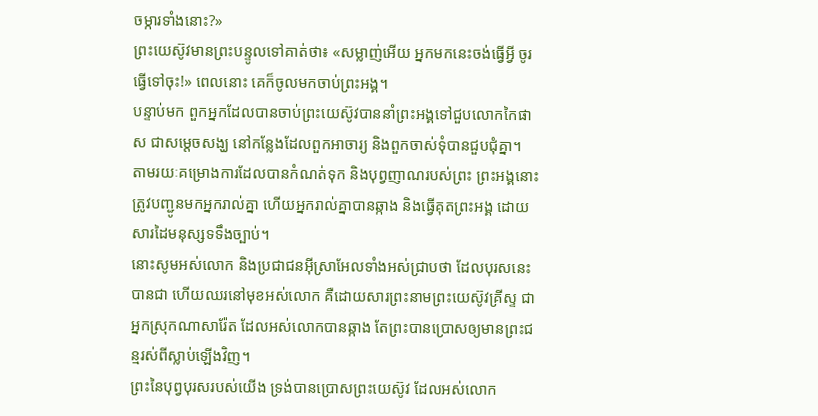ចម្ការទាំងនោះ?»
ព្រះយេស៊ូវមានព្រះបន្ទូលទៅគាត់ថា៖ «សម្លាញ់អើយ អ្នកមកនេះចង់ធ្វើអ្វី ចូរធ្វើទៅចុះ!» ពេលនោះ គេក៏ចូលមកចាប់ព្រះអង្គ។
បន្ទាប់មក ពួកអ្នកដែលបានចាប់ព្រះយេស៊ូវបាននាំព្រះអង្គទៅជួបលោកកៃផាស ជាសម្ដេចសង្ឃ នៅកន្លែងដែលពួកអាចារ្យ និងពួកចាស់ទុំបានជួបជុំគ្នា។
តាមរយៈគម្រោងការដែលបានកំណត់ទុក និងបុព្វញាណរបស់ព្រះ ព្រះអង្គនោះត្រូវបញ្ជូនមកអ្នករាល់គ្នា ហើយអ្នករាល់គ្នាបានឆ្កាង និងធ្វើគុតព្រះអង្គ ដោយសារដៃមនុស្សទទឹងច្បាប់។
នោះសូមអស់លោក និងប្រជាជនអ៊ីស្រាអែលទាំងអស់ជ្រាបថា ដែលបុរសនេះបានជា ហើយឈរនៅមុខអស់លោក គឺដោយសារព្រះនាមព្រះយេស៊ូវគ្រីស្ទ ជាអ្នកស្រុកណាសារ៉ែត ដែលអស់លោកបានឆ្កាង តែព្រះបានប្រោសឲ្យមានព្រះជន្មរស់ពីស្លាប់ឡើងវិញ។
ព្រះនៃបុព្វបុរសរបស់យើង ទ្រង់បានប្រោសព្រះយេស៊ូវ ដែលអស់លោក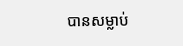បានសម្លាប់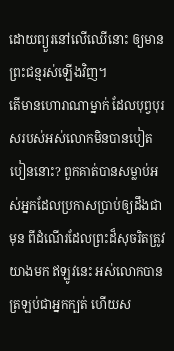ដោយព្យួរនៅលើឈើនោះ ឲ្យមានព្រះជន្មរស់ឡើងវិញ។
តើមានហោរាណាម្នាក់ ដែលបុព្វបុរសរបស់អស់លោកមិនបានបៀតបៀននោះ? ពួកគាត់បានសម្លាប់អស់អ្នកដែលប្រកាសប្រាប់ឲ្យដឹងជាមុន ពីដំណើរដែលព្រះដ៏សុចរិតត្រូវយាងមក ឥឡូវនេះ អស់លោកបានត្រឡប់ជាអ្នកក្បត់ ហើយស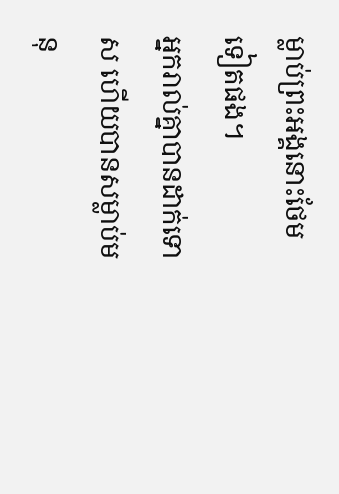ម្លាប់ព្រះអង្គនោះថែមទៀតផង។
អ្នករាល់គ្នាបានដាក់ទោស ហើយបានសម្លាប់មនុ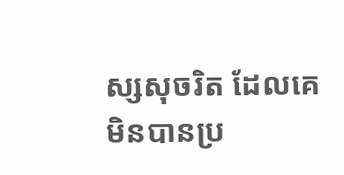ស្សសុចរិត ដែលគេមិនបានប្រ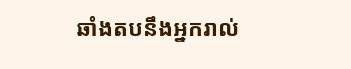ឆាំងតបនឹងអ្នករាល់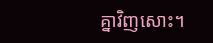គ្នាវិញសោះ។